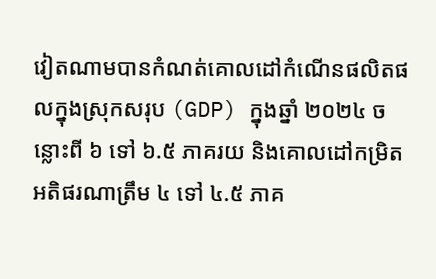វៀតណាមបានកំណត់គោលដៅកំណើនផលិតផលក្នុងស្រុកសរុប (GDP) ក្នុងឆ្នាំ ២០២៤ ចន្លោះពី ៦ ទៅ ៦.៥ ភាគរយ និងគោលដៅកម្រិតអតិផរណាត្រឹម ៤ ទៅ ៤.៥ ភាគ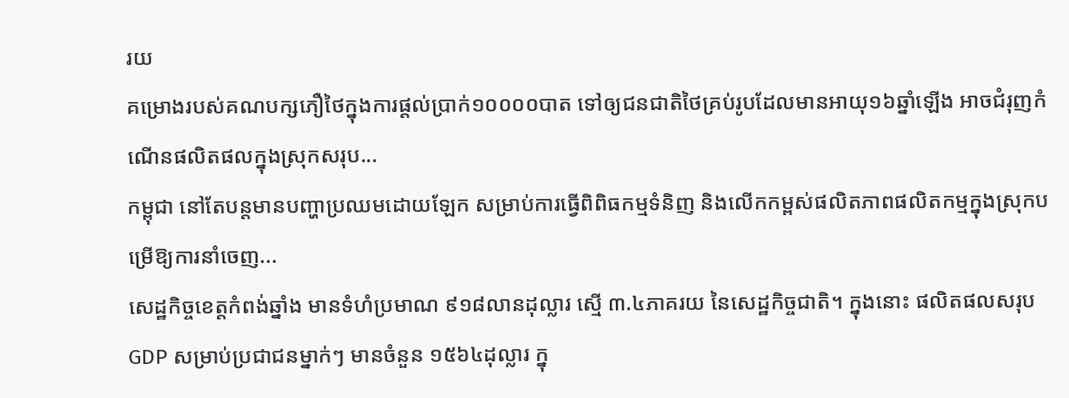រយ
គម្រោងរបស់គណបក្សភឿថៃក្នុងការផ្តល់ប្រាក់១០០០០បាត ទៅឲ្យជនជាតិថៃគ្រប់រូបដែលមានអាយុ១៦ឆ្នាំឡើង អាចជំរុញកំណើនផលិតផលក្នុងស្រុកសរុប...
កម្ពុជា នៅតែបន្តមានបញ្ហាប្រឈមដោយឡែក សម្រាប់ការធ្វើពិពិធកម្មទំនិញ និងលើកកម្ពស់ផលិតភាពផលិតកម្មក្នុងស្រុកបម្រើឱ្យការនាំចេញ...
សេដ្ឋកិច្ចខេត្តកំពង់ឆ្នាំង មានទំហំប្រមាណ ៩១៨លានដុល្លារ ស្មើ ៣.៤ភាគរយ នៃសេដ្ឋកិច្ចជាតិ។ ក្នុងនោះ ផលិតផលសរុប GDP សម្រាប់ប្រជាជនម្នាក់ៗ មានចំនួន ១៥៦៤ដុល្លារ ក្នុ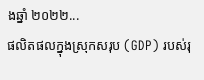ងឆ្នាំ ២០២២...
ផលិតផលក្នុងស្រុកសរុប (GDP) របស់រុ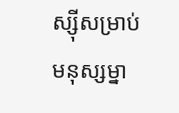ស្ស៊ីសម្រាប់មនុស្សម្នា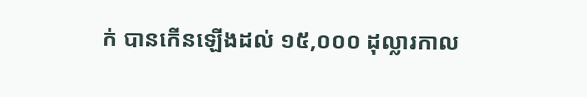ក់ បានកើនឡើងដល់ ១៥,០០០ ដុល្លារកាល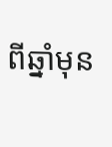ពីឆ្នាំមុន